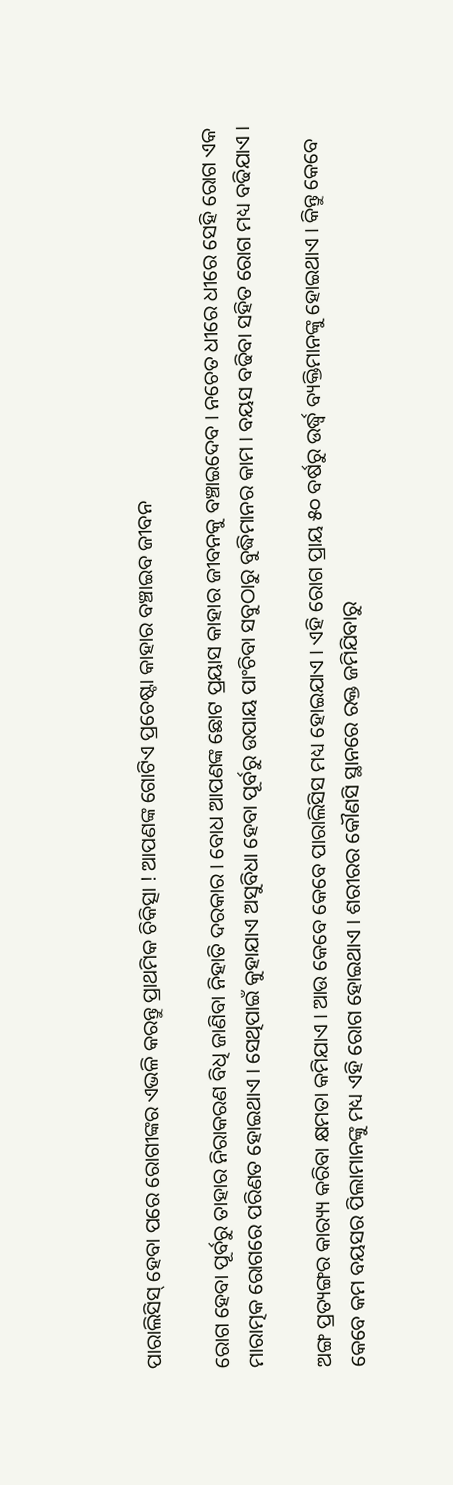ପାରାଲିସିସ୍ ହେବା ପରେ ରୋଗୀଙ୍କର ଏଭଳି କରନ୍ତୁ ପ୍ରାଥମିକ ଚିକିତ୍ସା ! ଆପଣଙ୍କ ଗୋଟିଏ ପ୍ରଚେଷ୍ଟା କାହାର ବଞ୍ଚାଇବ ଜୀବନ

ରୋଗ ହେବା ପୂର୍ବରୁ ତାହାର ନିରାକରଣ ବିଧି ଜାଣିବା ନିହାତି ଦରକାର । ବୋଧ ଆପଣଙ୍କ ଛୋଟ ପ୍ରୟାସ କାହାର ଜୀବନକୁ ବଞ୍ଚାଇଦେବ । ନଚେତ ଧୀରେ ଧୀରେ ସେହି ରୋଗ ଏକ ମାରାତ୍ମକ ରୋଗରେ ପରିଣତ ହୋଇଥାଏ । ସେଥିପାଇଁ କୁହାଯାଏ ଅସୁବିଧା ହେବା ପୂର୍ବରୁ ଉପାୟ ପାଂଚିବା ସବୁଠାରୁ ବୁଦ୍ଧିମାନର କାମ । ବୟସ ବଢିବା ସହିତ ରୋଗ ମଧ୍ୟ ବଢିଯାଏ ।

ଅଙ୍ଗ ପ୍ରତ୍ୟଙ୍ଗର କାର‌୍ୟ୍ୟ କରିବା କ୍ଷମତା କମିଯାଏ । ଆଉ କେବେ କେବେ ପାରାଲିସିସ ମଧ୍ୟ ହୋଇଯାଏ । ଏହି ରୋଗ ପ୍ରାୟ ୫୦ ବର୍ଷରୁ ଉର୍ଦ୍ଧ୍ୱ ବ୍ୟକ୍ତିମାନଙ୍କୁ ହୋଇଥାଏ । କିନ୍ତୁ କେବେ କେବେ କମ ବୟସର ପିଲାମାନଙ୍କୁ ମଧ୍ୟ ଏହି ରୋଗ ହୋଇଥାଏ । ଶରୀରର କୌଣସି ସ୍ଥାନରେ ରକ୍ତ ଜମିଯିବାରୁ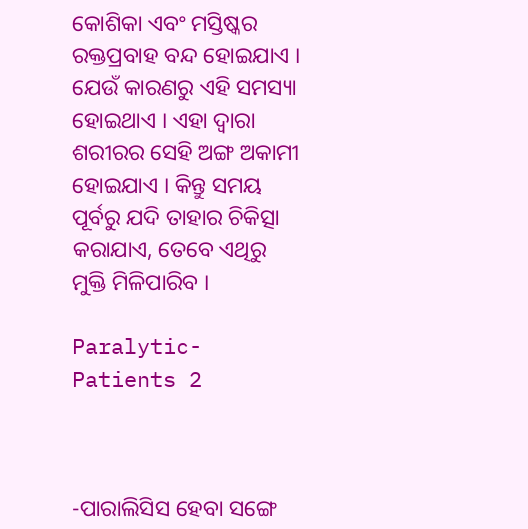କୋଶିକା ଏବଂ ମସ୍ତିଷ୍କର ରକ୍ତପ୍ରବାହ ବନ୍ଦ ହୋଇଯାଏ । ଯେଉଁ କାରଣରୁ ଏହି ସମସ୍ୟା ହୋଇଥାଏ । ଏହା ଦ୍ୱାରା ଶରୀରର ସେହି ଅଙ୍ଗ ଅକାମୀ ହୋଇଯାଏ । କିନ୍ତୁ ସମୟ ପୂର୍ବରୁ ଯଦି ତାହାର ଚିକିତ୍ସା କରାଯାଏ, ତେବେ ଏଥିରୁ ମୁକ୍ତି ମିଳିପାରିବ ।

Paralytic-Patients 2



-ପାରାଲିସିସ ହେବା ସଙ୍ଗେ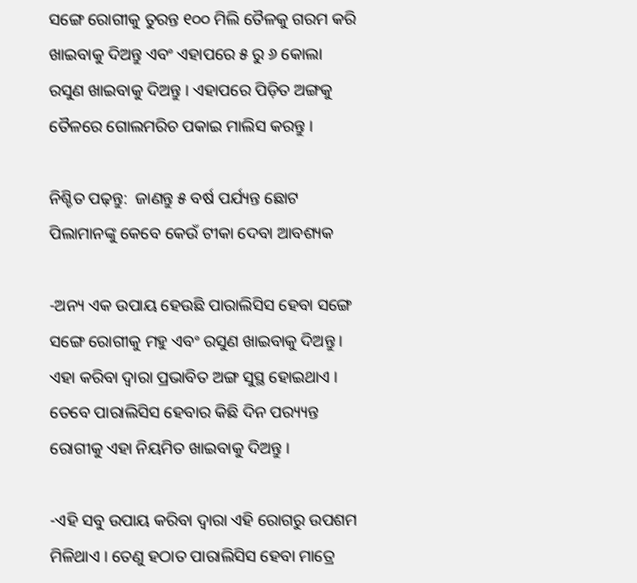ସଙ୍ଗେ ରୋଗୀକୁ ତୁରନ୍ତ ୧୦୦ ମିଲି ତୈଳକୁ ଗରମ କରି ଖାଇବାକୁ ଦିଅନ୍ତୁ ଏବଂ ଏହାପରେ ୫ ରୁ ୬ କୋଲା ରସୁଣ ଖାଇବାକୁ ଦିଅନ୍ତୁ । ଏହାପରେ ପିଡ଼ିତ ଅଙ୍ଗକୁ ତୈଳରେ ଗୋଲମରିଚ ପକାଇ ମାଲିସ କରନ୍ତୁ ।

ନିଶ୍ଚିତ ପଢ଼ନ୍ତୁ:  ଜାଣନ୍ତୁ ୫ ବର୍ଷ ପର୍ଯ୍ୟନ୍ତ ଛୋଟ ପିଲାମାନଙ୍କୁ କେବେ କେଉଁ ଟୀକା ଦେବା ଆବଶ୍ୟକ

-ଅନ୍ୟ ଏକ ଉପାୟ ହେଉଛି ପାରାଲିସିସ ହେବା ସଙ୍ଗେ ସଙ୍ଗେ ରୋଗୀକୁ ମହୁ ଏବଂ ରସୁଣ ଖାଇବାକୁ ଦିଅନ୍ତୁ । ଏହା କରିବା ଦ୍ୱାରା ପ୍ରଭାବିତ ଅଙ୍ଗ ସୁସ୍ଥ ହୋଇଥାଏ । ତେବେ ପାରାଲିସିସ ହେବାର କିଛି ଦିନ ପର‌୍ୟ୍ୟନ୍ତ ରୋଗୀକୁ ଏହା ନିୟମିତ ଖାଇବାକୁ ଦିଅନ୍ତୁ ।

-ଏହି ସବୁ ଉପାୟ କରିବା ଦ୍ୱାରା ଏହି ରୋଗରୁ ଉପଶମ ମିଳିଥାଏ । ତେଣୁ ହଠାତ ପାରାଲିସିସ ହେବା ମାତ୍ରେ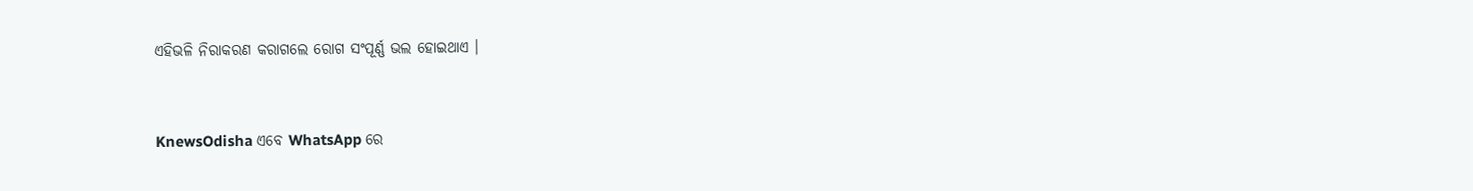ଏହିଭଳି ନିରାକରଣ କରାଗଲେ ରୋଗ ସଂପୂର୍ଣ୍ଣ ଭଲ ହୋଇଥାଏ ।


KnewsOdisha ଏବେ WhatsApp ରେ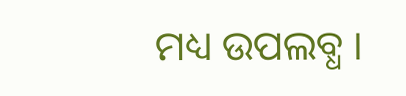ମଧ୍ୟ ଉପଲବ୍ଧ ।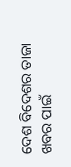ଦେଶ ବିଦେଶର ତାଜା ଖବର ପାଇଁ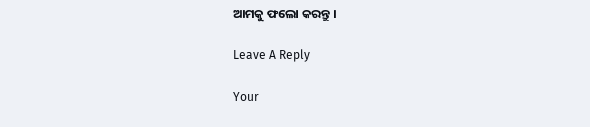ଆମକୁ ଫଲୋ କରନ୍ତୁ ।

Leave A Reply

Your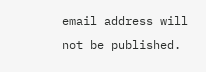email address will not be published.